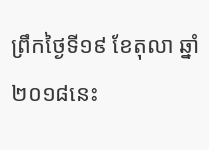ព្រឹកថ្ងៃទី១៩ ខែតុលា ឆ្នាំ២០១៨នេះ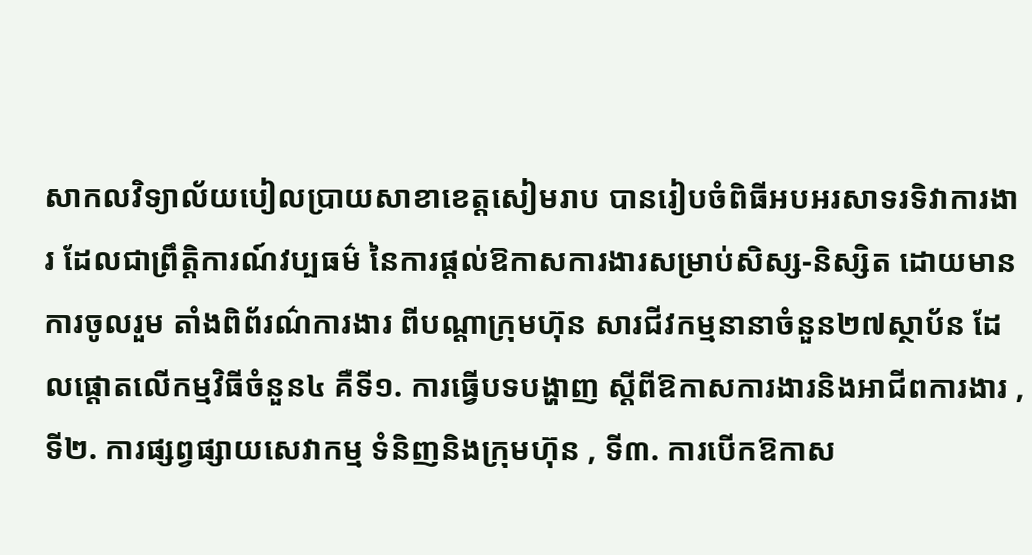សាកលវិទ្យាល័យបៀលប្រាយសាខាខេត្តសៀមរាប បានរៀបចំពិធីអបអរសាទរទិវាការងារ ដែលជាព្រឹត្តិការណ៍វប្បធម៌ នៃការផ្តល់ឱកាសការងារសម្រាប់សិស្ស-និស្សិត ដោយមានការចូលរួម តាំងពិព័រណ៌ការងារ ពីបណ្តាក្រុមហ៊ុន សារជីវកម្មនានាចំនួន២៧ស្ថាប័ន ដែលផ្ដោតលើកម្មវិធីចំនួន៤ គឺទី១. ការធ្វើបទបង្ហាញ ស្តីពីឱកាសការងារនិងអាជីពការងារ , ទី២. ការផ្សព្វផ្សាយសេវាកម្ម ទំនិញនិងក្រុមហ៊ុន , ទី៣. ការបើកឱកាស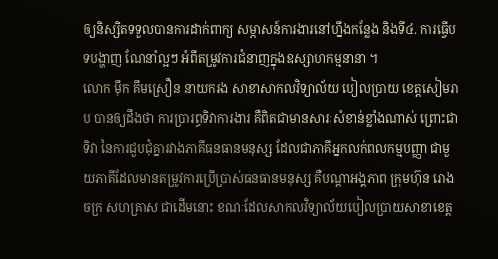ឲ្យនិស្សិតទទួលបានការដាក់ពាក្យ សម្ភាសន៍ការងារនៅហ្នឹងកន្លែង និងទី៤. ការធ្វើបទបង្ហាញ ណែនាំល្អៗ អំពីតម្រូវការជំនាញក្នុងឧស្សាហកម្មនានា ។
លោក ម៉ឹក គឹមស្រឿន នាយករង សាខាសាកលវិទ្យាល័យ បៀលប្រាយ ខេត្តសៀមរាប បានឲ្យដឹងថា ការប្រារព្ធទិវាការងារ គឺពិតជាមានសារៈសំខាន់ខ្លាំងណាស់ ព្រោះជាទិវា នៃការជួបជុំគ្នារវាងភាគីធនធានមនុស្ស ដែលជាភាគីអ្នកលក់ពលកម្មបញ្ញា ជាមួយភាគីដែលមានតម្រូវការប្រើប្រាស់ធនធានមនុស្ស គឺបណ្តាអង្គភាព ក្រុមហ៊ុន រោងចក្រ សហគ្រាស ជាដើមនោះ ខណៈដែលសាកលវិទ្យាល័យបៀលប្រាយសាខាខេត្ត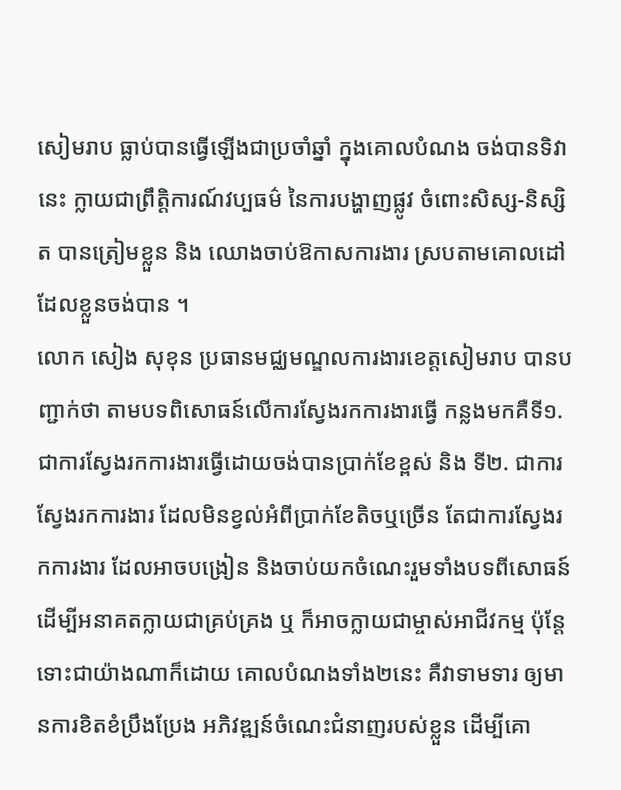សៀមរាប ធ្លាប់បានធ្វើឡើងជាប្រចាំឆ្នាំ ក្នុងគោលបំណង ចង់បានទិវានេះ ក្លាយជាព្រឹត្តិការណ៍វប្បធម៌ នៃការបង្ហាញផ្លូវ ចំពោះសិស្ស-និស្សិត បានត្រៀមខ្លួន និង ឈោងចាប់ឱកាសការងារ ស្របតាមគោលដៅដែលខ្លួនចង់បាន ។
លោក សៀង សុខុន ប្រធានមជ្ឈមណ្ឌលការងារខេត្តសៀមរាប បានបញ្ជាក់ថា តាមបទពិសោធន៍លើការស្វែងរកការងារធ្វើ កន្លងមកគឺទី១. ជាការស្វែងរកការងារធ្វើដោយចង់បានប្រាក់ខែខ្ពស់ និង ទី២. ជាការស្វែងរកការងារ ដែលមិនខ្វល់អំពីប្រាក់ខែតិចឬច្រើន តែជាការស្វែងរកការងារ ដែលអាចបង្រៀន និងចាប់យកចំណេះរួមទាំងបទពីសោធន៍ ដើម្បីអនាគតក្លាយជាគ្រប់គ្រង ឬ ក៏អាចក្លាយជាម្ចាស់អាជីវកម្ម ប៉ុន្តែទោះជាយ៉ាងណាក៏ដោយ គោលបំណងទាំង២នេះ គឺវាទាមទារ ឲ្យមានការខិតខំប្រឹងប្រែង អភិវឌ្ឍន៍ចំណេះជំនាញរបស់ខ្លួន ដើម្បីគោ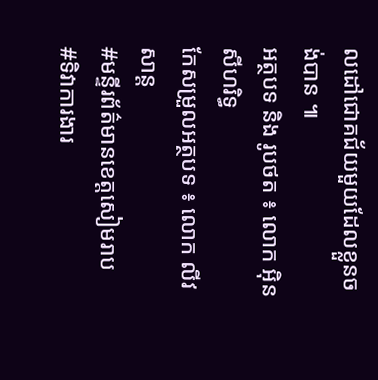លដៅជោគជ័យមួយដែលខ្លួនចង់បាន ៕
អត្ថបទ និង រូបថត ៖ លោក អ៊ិន សីហរិទ្ធ
កែសម្រួលអត្ថបទ ៖ លោក លីវ សាន្ត
#មន្ទីរព័ត៌មានខេត្តសៀមរាប
#ទិវាការងារ